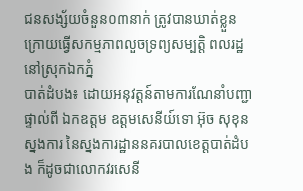ជនសង្ស័យចំនួន០៣នាក់ ត្រូវបានឃាត់ខ្លួន ក្រោយធ្វើសកម្មភាពលួចទ្រព្យសម្បត្តិ ពលរដ្ឋនៅស្រុកឯកភ្នំ
បាត់ដំបង៖ ដោយអនុវត្តន៍តាមការណែនាំបញ្ជាផ្ទាល់ពី ឯកឧត្ដម ឧត្ដមសេនីយ៍ទោ អ៊ុច សុខុន ស្នងការ នៃស្នងការដ្ឋាននគរបាលខេត្តបាត់ដំបង ក៏ដូចជាលោកវរសេនី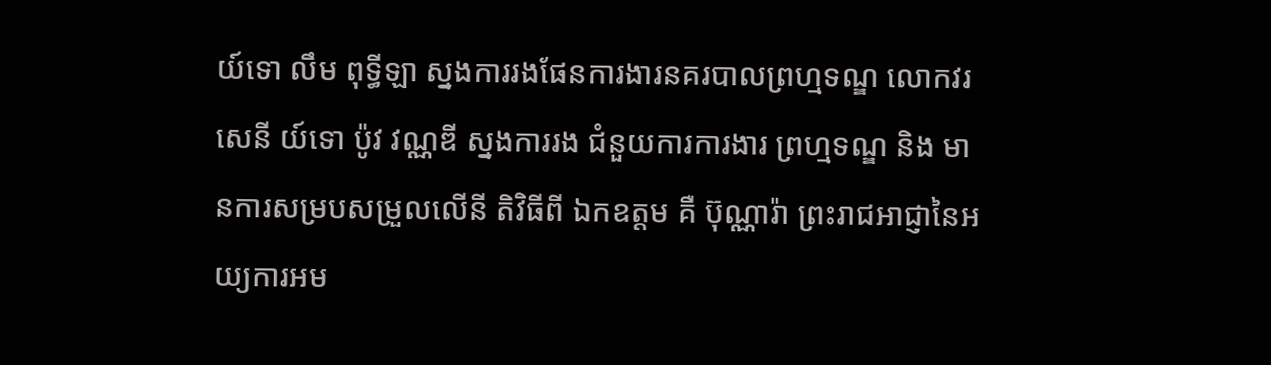យ៍ទោ លឹម ពុទ្ធីឡា ស្នងការរងផែនការងារនគរបាលព្រហ្មទណ្ឌ លោកវរ សេនី យ៍ទោ ប៉ូវ វណ្ណឌី ស្នងការរង ជំនួយការការងារ ព្រហ្មទណ្ឌ និង មានការសម្របសម្រួលលើនី តិវិធីពី ឯកឧត្ដម គឺ ប៊ុណ្ណារ៉ា ព្រះរាជអាជ្ញានៃអយ្យការអម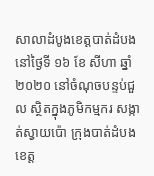សាលាដំបូងខេត្តបាត់ដំបង នៅថ្ងៃទី ១៦ ខែ សីហា ឆ្នាំ ២០២០ នៅចំណុចបន្ទប់ជួល ស្ថិតក្នុងភូមិកម្មករ សង្កាត់ស្វាយប៉ោ ក្រុងបាត់ដំបង ខេត្ត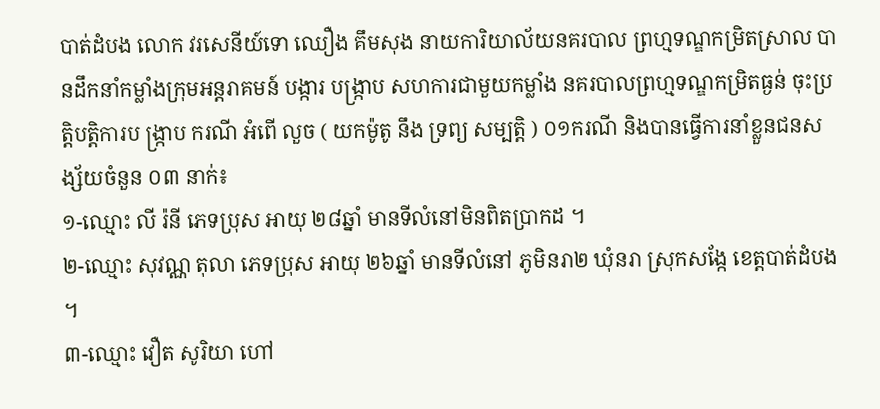បាត់ដំបង លោក វរសេនីយ៍ទោ ឈឿង គឹមសុង នាយការិយាល័យនគរបាល ព្រហ្មទណ្ឌកម្រិតស្រាល បានដឹកនាំកម្លាំងក្រុមអន្តរាគមន៍ បង្ការ បង្ក្រាប សហការជាមួយកម្លាំង នគរបាលព្រហ្មទណ្ឌកម្រិតធ្ងន់ ចុះប្រត្តិបត្តិការប ង្ក្រាប ករណី អំពើ លួច ( យកម៉ូតូ នឹង ទ្រព្យ សម្បត្តិ ) ០១ករណី និងបានធ្វើការនាំខ្លួនជនសង្ស័យចំនួន ០៣ នាក់៖
១-ឈ្មោះ លី រ៉នី ភេទប្រុស អាយុ ២៨ឆ្នាំ មានទីលំនៅមិនពិតប្រាកដ ។
២-ឈ្មោះ សុវណ្ណ តុលា ភេទប្រុស អាយុ ២៦ឆ្នាំ មានទីលំនៅ ភូមិនរា២ ឃុំនរា ស្រុកសង្កែ ខេត្តបាត់ដំបង ។
៣-ឈ្មោះ វឿត សូរិយា ហៅ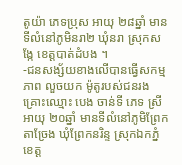តូយ៉ា ភេទប្រុស អាយុ ២៨ឆ្នាំ មានទីលំនៅភូមិនរា២ ឃុំនរា ស្រុកសង្កែ ខេត្តបាត់ដំបង ។
-ជនសង្ស័យខាងលើបានធ្វើសកម្មភាព លួចយក ម៉ូតូរបស់ជនរងគ្រោះឈ្មោះ បេង ចាន់ទី ភេទ ស្រី អាយុ ២០ឆ្នាំ មានទីលំនៅភូមិព្រែកតាច្រែង ឃុំព្រែកនរិន្ទ ស្រុកឯកភ្នំ ខេត្ត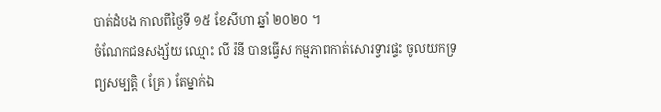បាត់ដំបង កាលពីថ្ងៃទី ១៥ ខែសីហា ឆ្នាំ ២០២០ ។
ចំណែកជនសង្ស័យ ឈ្មោះ លី រ៉នី បានធ្វើស កម្មភាពកាត់សោរទ្វារផ្ទះ ចូលយកទ្រព្យសម្បត្តិ ( គ្រែ ) តែម្នាក់ឯ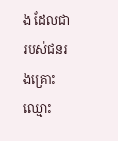ង ដែលជារបស់ជនរងគ្រោះឈ្មោះ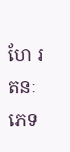ហែ រតនៈ ភេទ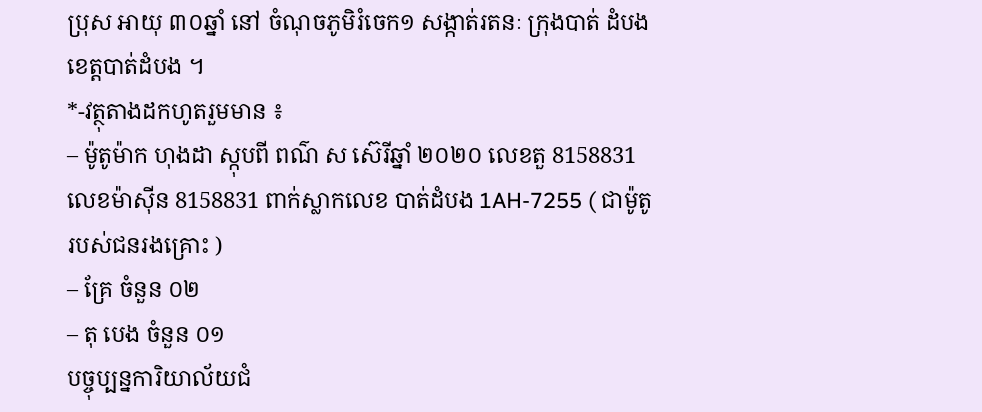ប្រុស អាយុ ៣០ឆ្នាំ នៅ ចំណុចភូមិរំចេក១ សង្កាត់រតនៈ ក្រុងបាត់ ដំបង ខេត្តបាត់ដំបង ។
*-វត្ថុតាងដកហូតរួមមាន ៖
– ម៉ូតូម៉ាក ហុងដា ស្កុបពី ពណ៌ ស ស៊េរីឆ្នាំ ២០២០ លេខតួ 8158831 លេខម៉ាស៊ីន 8158831 ពាក់ស្លាកលេខ បាត់ដំបង 1AH-7255 ( ជាម៉ូតូរបស់ជនរងគ្រោះ )
– គ្រែ ចំនួន ០២
– តុ បេង ចំនួន ០១
បច្ចុប្បន្នការិយាល័យជំ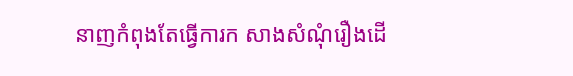នាញកំពុងតែធ្វើការក សាងសំណុំរឿងដើ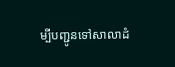ម្បីបញ្ជូនទៅសាលាដំ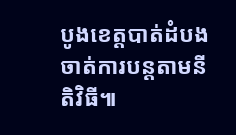បូងខេត្តបាត់ដំបងចាត់ការបន្តតាមនីតិវិធី៕